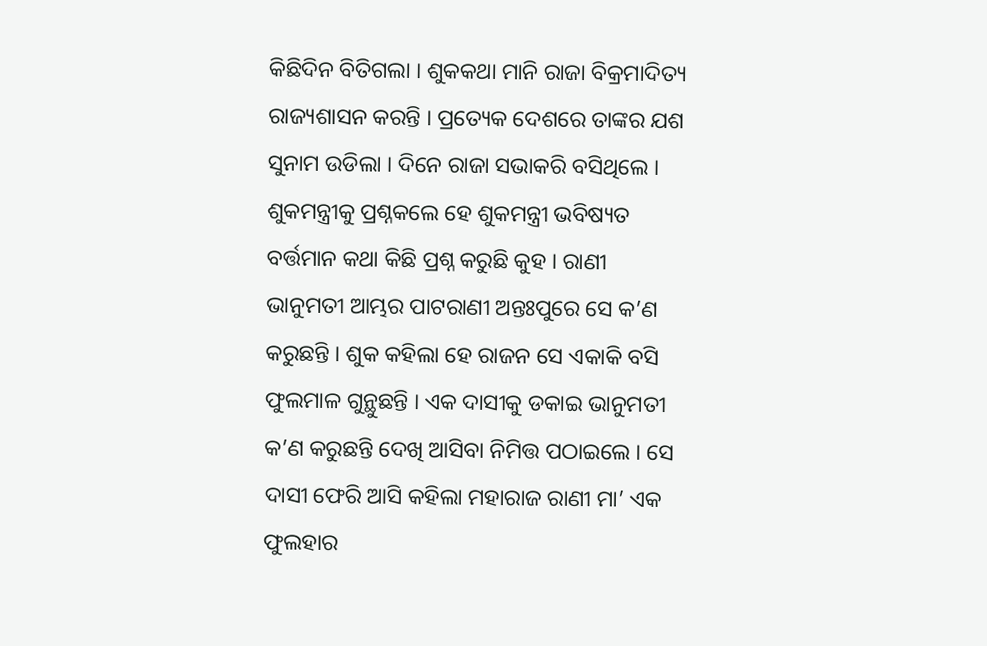କିଛିଦିନ ବିତିଗଲା । ଶୁକକଥା ମାନି ରାଜା ବିକ୍ରମାଦିତ୍ୟ ରାଜ୍ୟଶାସନ କରନ୍ତି । ପ୍ରତ୍ୟେକ ଦେଶରେ ତାଙ୍କର ଯଶ ସୁନାମ ଉଡିଲା । ଦିନେ ରାଜା ସଭାକରି ବସିଥିଲେ । ଶୁକମନ୍ତ୍ରୀକୁ ପ୍ରଶ୍ନକଲେ ହେ ଶୁକମନ୍ତ୍ରୀ ଭବିଷ୍ୟତ ବର୍ତ୍ତମାନ କଥା କିଛି ପ୍ରଶ୍ନ କରୁଛି କୁହ । ରାଣୀ ଭାନୁମତୀ ଆମ୍ଭର ପାଟରାଣୀ ଅନ୍ତଃପୁରେ ସେ କ’ଣ କରୁଛନ୍ତି । ଶୁକ କହିଲା ହେ ରାଜନ ସେ ଏକାକି ବସି ଫୁଲମାଳ ଗୁନ୍ଥୁଛନ୍ତି । ଏକ ଦାସୀକୁ ଡକାଇ ଭାନୁମତୀ କ’ଣ କରୁଛନ୍ତି ଦେଖି ଆସିବା ନିମିତ୍ତ ପଠାଇଲେ । ସେ ଦାସୀ ଫେରି ଆସି କହିଲା ମହାରାଜ ରାଣୀ ମା’ ଏକ ଫୁଲହାର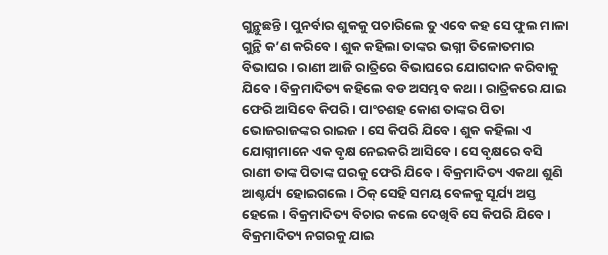ଗୁନ୍ଥୁଛନ୍ତି । ପୁନର୍ବାର ଶୁକକୁ ପଚାରିଲେ ତୁ ଏବେ କହ ସେ ଫୁଲ ମାଳା ଗୁନ୍ଥି କ’ଣ କରିବେ । ଶୁକ କହିଲା ତାଙ୍କର ଭଗ୍ନୀ ତିଳୋତମାର ବିଭାଘର । ରାଣୀ ଆଜି ରାତ୍ରିରେ ବିଭାଘରେ ଯୋଗଦାନ କରିବାକୁ ଯିବେ । ବିକ୍ରମାଦିତ୍ୟ କହିଲେ ବଡ ଅସମ୍ଭବ କଥା । ରାତ୍ରିକରେ ଯାଇ ଫେରି ଆସିବେ କିପରି । ପାଂଚଶହ କୋଶ ତାଙ୍କର ପିତା ଭୋଜରାଜଙ୍କର ରାଇଜ । ସେ କିପରି ଯିବେ । ଶୁକ କହିଲା ଏ ଯୋଗ୍ନୀମାନେ ଏକ ବୃକ୍ଷ ନେଇକରି ଆସିବେ । ସେ ବୃକ୍ଷରେ ବସି ରାଣୀ ତାଙ୍କ ପିତାଙ୍କ ଘରକୁ ଫେରି ଯିବେ । ବିକ୍ରମାଦିତ୍ୟ ଏକଥା ଶୁଣି ଆଶ୍ଚର୍ଯ୍ୟ ହୋଇଗଲେ । ଠିକ୍ ସେହି ସମୟ ବେଳକୁ ସୂର୍ଯ୍ୟ ଅସ୍ତ ହେଲେ । ବିକ୍ରମାଦିତ୍ୟ ବିଚାର କଲେ ଦେଖିବି ସେ କିପରି ଯିବେ । ବିକ୍ରମାଦିତ୍ୟ ନଗରକୁ ଯାଇ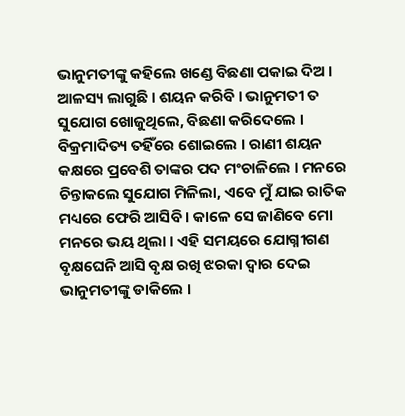ଭାନୁମତୀଙ୍କୁ କହିଲେ ଖଣ୍ଡେ ବିଛଣା ପକାଇ ଦିଅ । ଆଳସ୍ୟ ଲାଗୁଛି । ଶୟନ କରିବି । ଭାନୁମତୀ ତ ସୁଯୋଗ ଖୋଜୁଥିଲେ, ବିଛଣା କରିଦେଲେ । ବିକ୍ରମାଦିତ୍ୟ ତହିଁରେ ଶୋଇଲେ । ରାଣୀ ଶୟନ କକ୍ଷରେ ପ୍ରବେଶି ତାଙ୍କର ପଦ ମଂଚାଳିଲେ । ମନରେ ଚିନ୍ତାକଲେ ସୁଯୋଗ ମିଳିଲା, ଏବେ ମୁଁ ଯାଇ ରାତିକ ମଧ୍ୟରେ ଫେରି ଆସିବି । କାଳେ ସେ ଜାଣିବେ ମୋ ମନରେ ଭୟ ଥିଲା । ଏହି ସମୟରେ ଯୋଗ୍ନୀଗଣ ବୃକ୍ଷଘେନି ଆସି ବୃକ୍ଷ ରଖି ଝରକା ଦ୍ୱାର ଦେଇ ଭାନୁମତୀଙ୍କୁ ଡାକିଲେ ।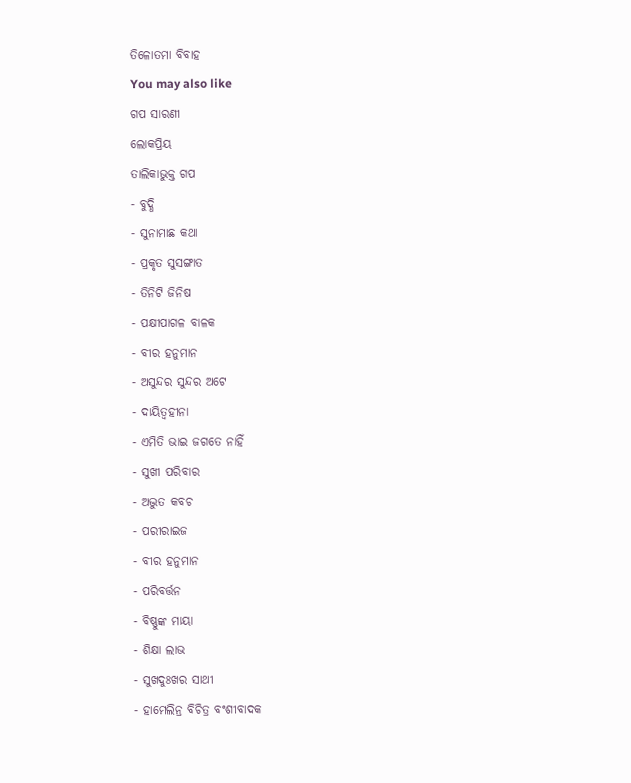ତିଳୋତମା ବିବାହ
You may also like
ଗପ ସାରଣୀ
ଲୋକପ୍ରିୟ
ତାଲିକାଭୁକ୍ତ ଗପ
- ବୁଦ୍ଧି
- ସୁନାମାଛ କଥା
- ପ୍ରକୃତ ସୁସଙ୍ଗାତ
- ତିନିଟି ଜିନିଷ
- ପକ୍ଷୀପାଗଳ ବାଳକ
- ବୀର ହନୁମାନ
- ଅସୁନ୍ଦର ସୁନ୍ଦର ଅଟେ
- ଦାୟିତ୍ୱହୀନା
- ଏମିତି ଭାଇ ଜଗତେ ନାହିଁ
- ସୁଖୀ ପରିବାର
- ଅଦ୍ଭୁତ କବଚ
- ପରୀରାଇଜ
- ବୀର ହନୁମାନ
- ପରିବର୍ତ୍ତନ
- ବିଷ୍ଣୁଙ୍କ ମାୟା
- ଶିକ୍ଷା ଲାଭ
- ସୁଖଦୁଃଖର ସାଥୀ
- ହାମେଲିନ୍ର ବିଚିତ୍ର ବଂଶୀବାଦକ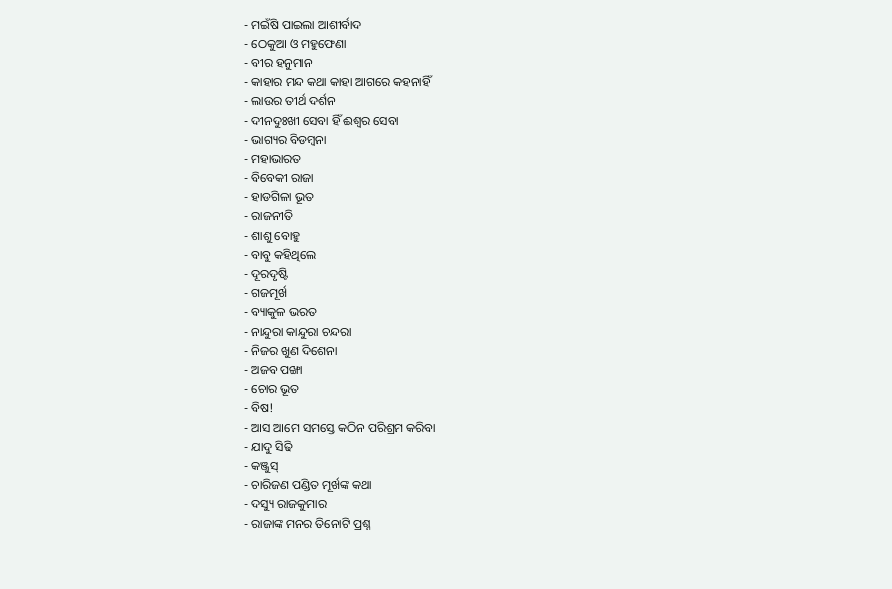- ମଇଁଷି ପାଇଲା ଆଶୀର୍ବାଦ
- ଠେକୁଆ ଓ ମହୁଫେଣା
- ବୀର ହନୁମାନ
- କାହାର ମନ୍ଦ କଥା କାହା ଆଗରେ କହନାହିଁ
- ଲାଉର ତୀର୍ଥ ଦର୍ଶନ
- ଦୀନଦୁଃଖୀ ସେବା ହିଁ ଈଶ୍ୱର ସେବା
- ଭାଗ୍ୟର ବିଡମ୍ବନା
- ମହାଭାରତ
- ବିବେକୀ ରାଜା
- ହାଡଗିଳା ଭୂତ
- ରାଜନୀତି
- ଶାଶୁ ବୋହୁ
- ବାବୁ କହିଥିଲେ
- ଦୂରଦୃଷ୍ଟି
- ଗଜମୂର୍ଖ
- ବ୍ୟାକୁଳ ଭରତ
- ନାନ୍ଦୁରା କାନ୍ଦୁରା ଚନ୍ଦରା
- ନିଜର ଖୁଣ ଦିଶେନା
- ଅଜବ ପଙ୍ଖା
- ଚୋର ଭୂତ
- ବିଷ!
- ଆସ ଆମେ ସମସ୍ତେ କଠିନ ପରିଶ୍ରମ କରିବା
- ଯାଦୁ ସିଢି
- କଞ୍ଜୁସ୍
- ଚାରିଜଣ ପଣ୍ଡିତ ମୂର୍ଖଙ୍କ କଥା
- ଦସ୍ୟୁ ରାଜକୁମାର
- ରାଜାଙ୍କ ମନର ତିନୋଟି ପ୍ରଶ୍ନ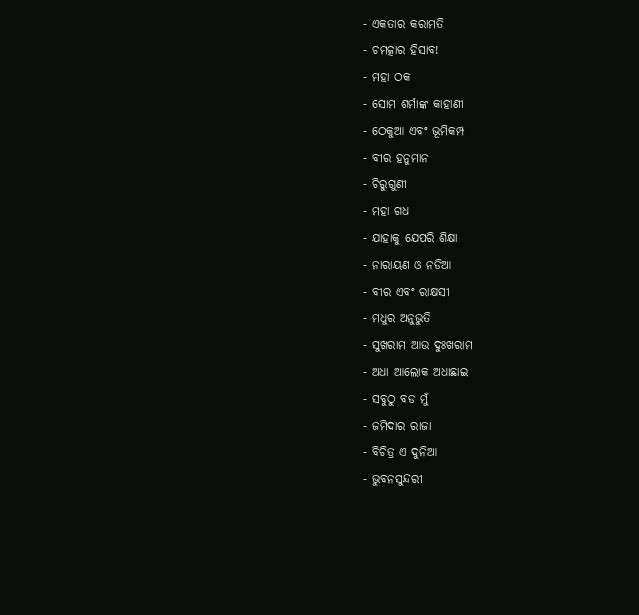- ଏକତାର କରାମତି
- ଚମତ୍କାର ହିସାବ!
- ମହା ଠକ
- ସୋମ ଶର୍ମାଙ୍କ କାହାଣୀ
- ଠେକୁଆ ଏବଂ ଭୂମିକମ୍ପ
- ବୀର ହନୁମାନ
- ଚିରୁଗୁଣୀ
- ମହା ଗଧ
- ଯାହାକୁ ଯେପରି ଶିକ୍ଷା
- ନାରାୟଣ ଓ ନଡିଆ
- ବୀର ଏବଂ ରାକ୍ଷସୀ
- ମଧୁର ଅନୁଭୁତି
- ସୁଖରାମ ଆଉ ଦୁଃଖରାମ
- ଅଧା ଆଲୋକ ଅଧାଛାଇ
- ସବୁଠୁ ବଡ ମୁଁ
- ଜମିଦାର ରାଜା
- ବିଚିତ୍ର ଏ ଦୁନିଆ
- ଭୁବନସୁନ୍ଦରୀ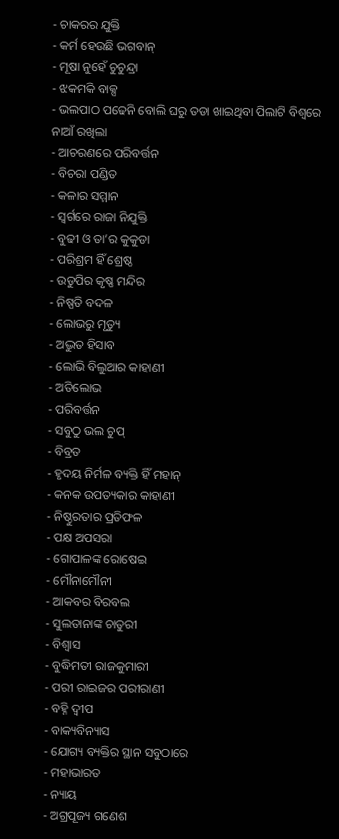- ଚାକରର ଯୁକ୍ତି
- କର୍ମ ହେଉଛି ଭଗବାନ୍
- ମୂଷା ନୁହେଁ ଚୁଚୁନ୍ଦ୍ରା
- ଝକମକି ବାକ୍ସ
- ଭଲପାଠ ପଢେନି ବୋଲି ଘରୁ ତଡା ଖାଇଥିବା ପିଲାଟି ବିଶ୍ୱରେ ନାଆଁ ରଖିଲା
- ଆଚରଣରେ ପରିବର୍ତ୍ତନ
- ବିଚରା ପଣ୍ଡିତ
- କଳାର ସମ୍ମାନ
- ସ୍ୱର୍ଗରେ ରାଜା ନିଯୁକ୍ତି
- ବୁଢୀ ଓ ତା’ର କୁକୁଡା
- ପରିଶ୍ରମ ହିଁ ଶ୍ରେଷ୍ଠ
- ଉଡୁପିର କୃଷ୍ଣ ମନ୍ଦିର
- ନିଷ୍ପତି ବଦଳ
- ଲୋଭରୁ ମୃତ୍ୟୁ
- ଅଦ୍ଭୁତ ହିସାବ
- ଲୋଭି ବିଲୁଆର କାହାଣୀ
- ଅତିଲୋଭ
- ପରିବର୍ତ୍ତନ
- ସବୁଠୁ ଭଲ ଚୁପ୍
- ବିବ୍ରତ
- ହୃଦୟ ନିର୍ମଳ ବ୍ୟକ୍ତି ହିଁ ମହାନ୍
- କନକ ଉପତ୍ୟକାର କାହାଣୀ
- ନିଷ୍ଠୁରତାର ପ୍ରତିଫଳ
- ପକ୍ଷ ଅପସରା
- ଗୋପାଳଙ୍କ ରୋଷେଇ
- ମୌନାମୌନୀ
- ଆକବର ବିରବଲ
- ସୁଲତାନାଙ୍କ ଚାତୁରୀ
- ବିଶ୍ୱାସ
- ବୁଦ୍ଧିମତୀ ରାଜକୁମାରୀ
- ପରୀ ରାଇଜର ପରୀରାଣୀ
- ବହ୍ନି ଦ୍ୱୀପ
- ବାକ୍ୟବିନ୍ୟାସ
- ଯୋଗ୍ୟ ବ୍ୟକ୍ତିର ସ୍ଥାନ ସବୁଠାରେ
- ମହାଭାରତ
- ନ୍ୟାୟ
- ଅଗ୍ରପୂଜ୍ୟ ଗଣେଶ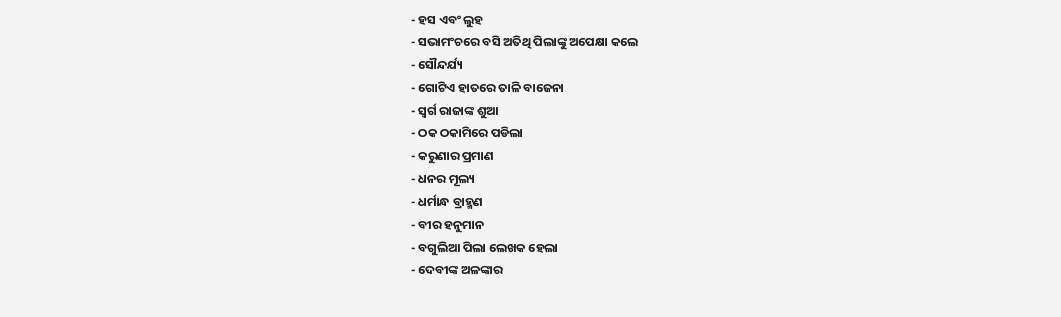- ହସ ଏବଂ ଲୁହ
- ସଭାମଂଚରେ ବସି ଅତିଥି ପିଲାଙ୍କୁ ଅପେକ୍ଷା କଲେ
- ସୌନ୍ଦର୍ଯ୍ୟ
- ଗୋଟିଏ ହାତରେ ତାଳି ବାଜେନା
- ସ୍ୱର୍ଗ ରାଜାଙ୍କ ଶୁଆ
- ଠକ ଠକାମିରେ ପଡିଲା
- କରୁଣାର ପ୍ରମାଣ
- ଧନର ମୂଲ୍ୟ
- ଧର୍ମାନ୍ଧ ବ୍ରାହ୍ମଣ
- ବୀର ହନୁମାନ
- ବଗୁଲିଆ ପିଲା ଲେଖକ ହେଲା
- ଦେବୀଙ୍କ ଅଳଙ୍କାର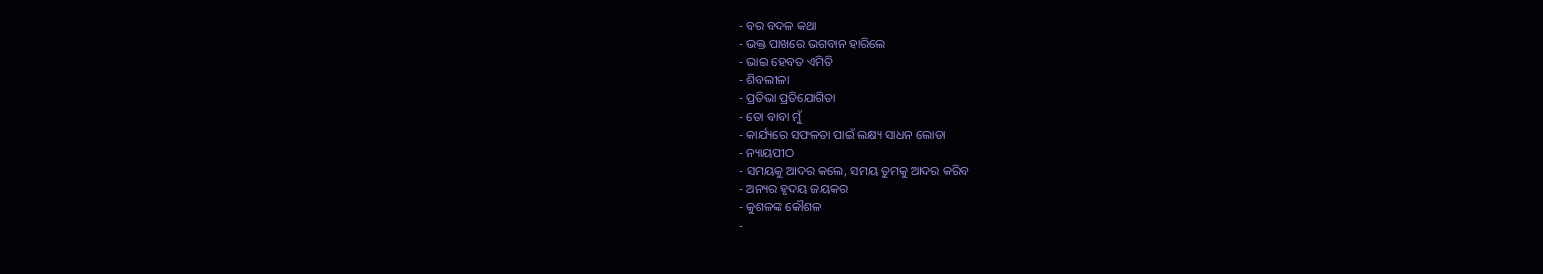- ବର ବଦଳ କଥା
- ଭକ୍ତ ପାଖରେ ଭଗବାନ ହାରିଲେ
- ଭାଇ ହେବତ ଏମିତି
- ଶିବଲୀଳା
- ପ୍ରତିଭା ପ୍ରତିଯୋଗିତା
- ତୋ ବାବା ମୁଁ
- କାର୍ଯ୍ୟରେ ସଫଳତା ପାଇଁ ଲକ୍ଷ୍ୟ ସାଧନ ଲୋଡା
- ନ୍ୟାୟପୀଠ
- ସମୟକୁ ଆଦର କଲେ, ସମୟ ତୁମକୁ ଆଦର କରିବ
- ଅନ୍ୟର ହୃଦୟ ଜୟକର
- କୁଶଳଙ୍କ କୌଶଳ
-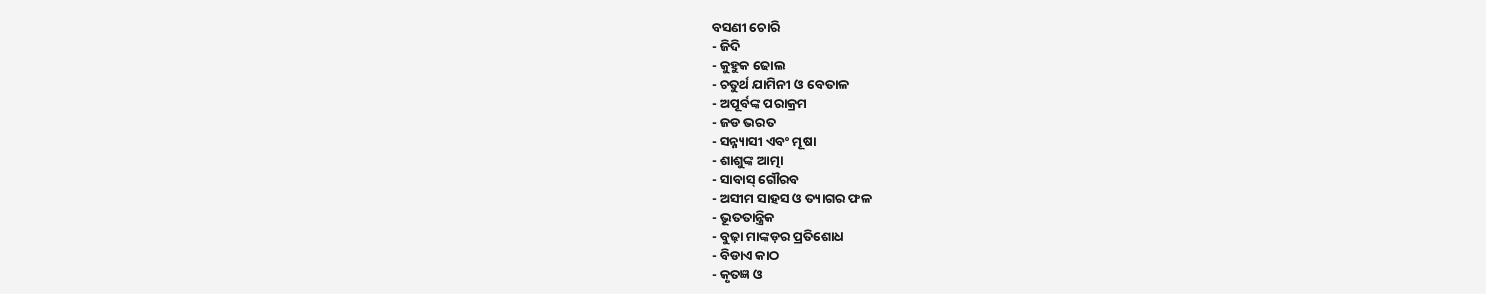ବସଣୀ ଚୋରି
- ଜିଦି
- କୁହୁକ ଢୋଲ
- ଚତୁର୍ଥ ଯାମିନୀ ଓ ବେତାଳ
- ଅପୂର୍ବଙ୍କ ପରାକ୍ରମ
- ଜଡ ଭରତ
- ସନ୍ନ୍ୟାସୀ ଏବଂ ମୂଷା
- ଶାଶୁଙ୍କ ଆତ୍ମା
- ସାବାସ୍ ଗୌରବ
- ଅସୀମ ସାହସ ଓ ତ୍ୟାଗର ଫଳ
- ଭୂତତାନ୍ତ୍ରିକ
- ବୁଢ଼ା ମାଙ୍କଡ଼ର ପ୍ରତିଶୋଧ
- ବିଡାଏ କାଠ
- କୃତଜ୍ଞ ଓ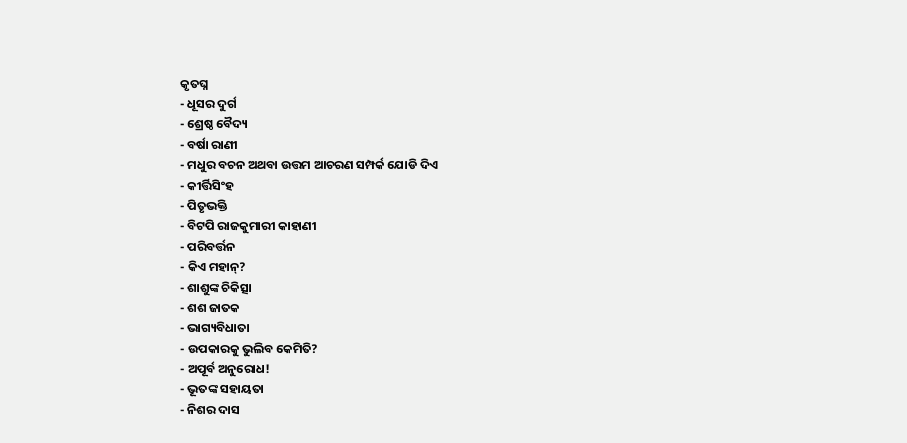କୃତଘ୍ନ
- ଧୂସର ଦୁର୍ଗ
- ଶ୍ରେଷ୍ଠ ବୈଦ୍ୟ
- ବର୍ଷା ରାଣୀ
- ମଧୁର ବଚନ ଅଥବା ଉତ୍ତମ ଆଚରଣ ସମ୍ପର୍କ ଯୋଡି ଦିଏ
- କୀର୍ତ୍ତିସିଂହ
- ପିତୃଭକ୍ତି
- ବିଟପି ରାଜକୁମାରୀ କାହାଣୀ
- ପରିବର୍ତ୍ତନ
- କିଏ ମହାନ୍?
- ଶାଶୁଙ୍କ ଚିକିତ୍ସା
- ଶଶ ଜାତକ
- ଭାଗ୍ୟବିଧାତା
- ଉପକାରକୁ ଭୁଲିବ କେମିତି?
- ଅପୂର୍ବ ଅନୁରୋଧ!
- ଭୂତଙ୍କ ସହାୟତା
- ନିଶର ଦାସ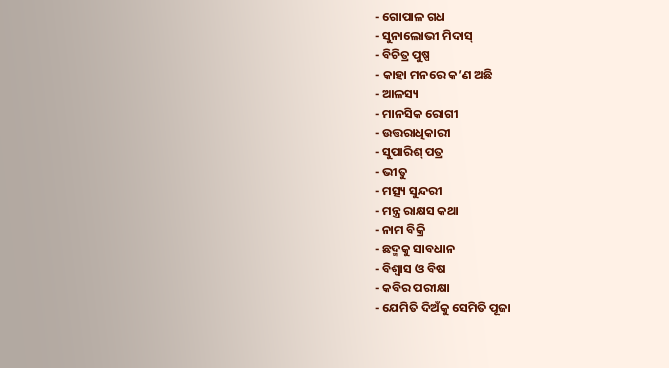- ଗୋପାଳ ଗଧ
- ସୁନାଲୋଭୀ ମିଦାସ୍
- ବିଚିତ୍ର ପୁଷ୍ପ
- କାହା ମନରେ କ’ଣ ଅଛି
- ଆଳସ୍ୟ
- ମାନସିକ ରୋଗୀ
- ଉତ୍ତରାଧିକାରୀ
- ସୁପାରିଶ୍ ପତ୍ର
- ଭୀତୁ
- ମତ୍ସ୍ୟ ସୁନ୍ଦରୀ
- ମନ୍ତ୍ର ରାକ୍ଷସ କଥା
- ନାମ ବିକ୍ରି
- ଛଦ୍ମକୁ ସାବଧାନ
- ବିଶ୍ୱାସ ଓ ବିଷ
- କବିର ପରୀକ୍ଷା
- ଯେମିତି ଦିଅଁକୁ ସେମିତି ପୂଜା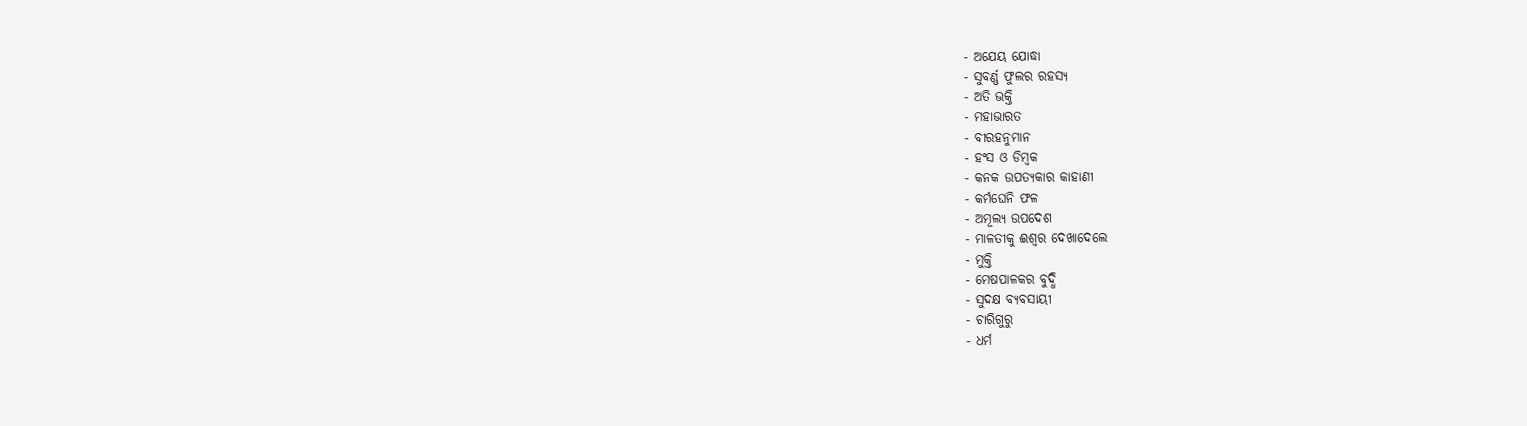- ଅଯେୟ ଯୋଦ୍ଧା
- ସୁବର୍ଣ୍ଣ ଫୁଲର ରହସ୍ୟ
- ଅତି ଭକ୍ତି
- ମହାଭାରତ
- ବୀରହନୁମାନ
- ହଂସ ଓ ଡିମ୍ବକ
- କନକ ଉପତ୍ୟକାର କାହାଣୀ
- କର୍ମଘେନି ଫଳ
- ଅମୂଲ୍ୟ ଉପଦେଶ
- ମାଳତୀକୁ ଈଶ୍ୱର ଦେଖାଦେଲେ
- ମୁକ୍ତି
- ମେଷପାଳକର ବୁଦ୍ଧି
- ସୁଦକ୍ଷ ବ୍ୟବସାୟୀ
- ଚାରିଗୁରୁ
- ଧର୍ମ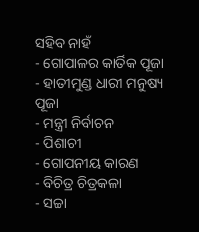ସହିବ ନାହଁ
- ଗୋପାଳର କାର୍ତିକ ପୂଜା
- ହାତୀମୁଣ୍ଡ ଧାରୀ ମନୁଷ୍ୟ ପୂଜା
- ମନ୍ତ୍ରୀ ନିର୍ବାଚନ
- ପିଶାଚୀ
- ଗୋପନୀୟ କାରଣ
- ବିଚିତ୍ର ଚିତ୍ରକଳା
- ସଚ୍ଚା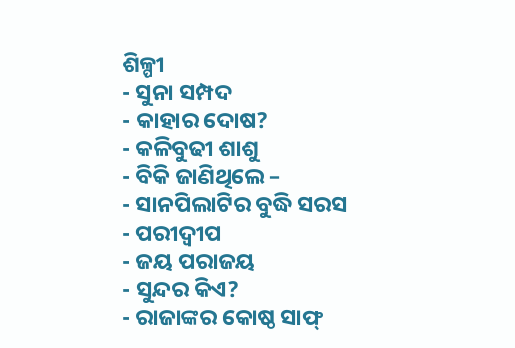ଶିଳ୍ପୀ
- ସୁନା ସମ୍ପଦ
- କାହାର ଦୋଷ?
- କଳିବୁଢୀ ଶାଶୁ
- ବିକି ଜାଣିଥିଲେ –
- ସାନପିଲାଟିର ବୁଦ୍ଧି ସରସ
- ପରୀଦ୍ୱୀପ
- ଜୟ ପରାଜୟ
- ସୁନ୍ଦର କିଏ?
- ରାଜାଙ୍କର କୋଷ୍ଠ ସାଫ୍